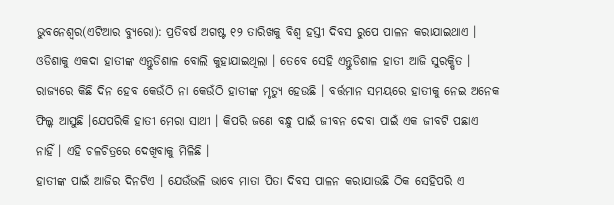ଭୁବନେଶ୍ୱର(ଏଟିଆର ବ୍ୟୁରୋ): ପ୍ରତିବର୍ଷ ଅଗଷ୍ଟ ୧୨ ତାରିଖକୁ ବିଶ୍ୱ ହସ୍ତୀ ଦିବସ ରୁପେ ପାଳନ କରାଯାଇଥାଏ । ଓଡିଶାକୁ ଏକଦା ହାତୀଙ୍କ ଏନ୍ତୁଡିଶାଳ ବୋଲି କୁହାଯାଇଥିଲା । ତେବେ ସେହି ଏନ୍ତୁଡିଶାଳ ହାତୀ ଆଜି ସୁରକ୍ଷିତ । ରାଜ୍ୟରେ କିଛି ଦିନ ହେବ କେଉଁଠି ନା କେଉଁଠି ହାତୀଙ୍କ ମୃତ୍ୟୁ ହେଉଛି । ବର୍ତ୍ତମାନ ସମୟରେ ହାତୀକୁ ନେଇ ଅନେକ ଫିଲ୍କ ଆସୁଛି ।ଯେପରିକି ହାତୀ ମେରା ସାଥୀ । କିପରି ଜଣେ ବନ୍ଧୁ ପାଇଁ ଜୀବନ ଦେବା ପାଇଁ ଏକ ଜୀବଟି ପଛାଏ ନାହିଁ । ଏହି ଚଳଚିତ୍ରରେ ଦେଖିବାକୁ ମିଳିଛି ।
ହାତୀଙ୍କ ପାଇଁ ଆଜିର ଦିନଟିଏ । ଯେଉଁଭଳି ଭାବେ ମାତା ପିତା ଦିବସ ପାଳନ କରାଯାଉଛି ଠିକ ସେହିପରି ଏ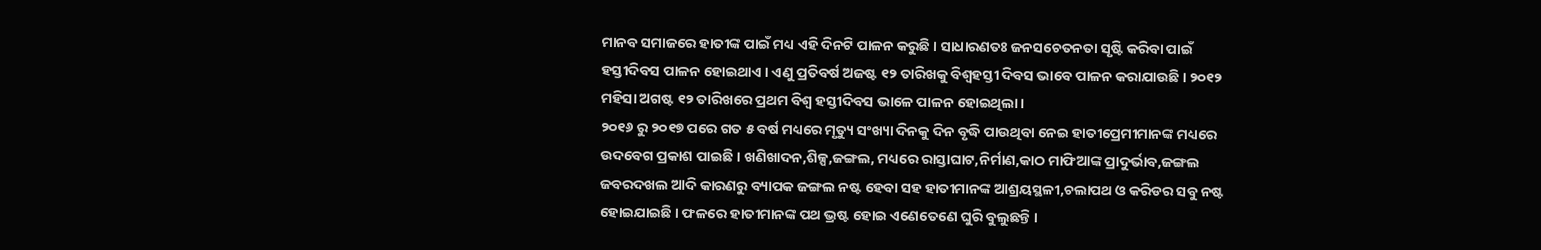ମାନବ ସମାଜରେ ହାତୀଙ୍କ ପାଇଁ ମଧ୍ୟ ଏହି ଦିନଟି ପାଳନ କରୁଛି । ସାଧାରଣତଃ ଜନସଚେତନତା ସୃଷ୍ଟି କରିବା ପାଇଁ ହସ୍ତୀଦିବସ ପାଳନ ହୋଇଥାଏ । ଏଣୁ ପ୍ରତିବର୍ଷ ଅଜଷ୍ଟ ୧୨ ତାରିଖକୁ ବିଶ୍ୱହସ୍ତୀ ଦିବସ ଭାବେ ପାଳନ କରାଯାଉଛି । ୨୦୧୨ ମହିସା ଅଗଷ୍ଟ ୧୨ ତାରିଖରେ ପ୍ରଥମ ବିଶ୍ୱ ହସ୍ତୀଦିବସ ଭାଳେ ପାଳନ ହୋଇଥିଲା ।
୨୦୧୬ ରୁ ୨୦୧୭ ପରେ ଗତ ୫ ବର୍ଷ ମଧ୍ୟରେ ମୃତ୍ୟୁ ସଂଖ୍ୟା ଦିନକୁ ଦିନ ବୃଦ୍ଧି ପାଉଥିବା ନେଇ ହାତୀପ୍ରେମୀମାନଙ୍କ ମଧ୍ୟରେ ଉଦବେଗ ପ୍ରକାଶ ପାଇଛି । ଖଣିଖାଦନ,ଶିଳ୍ପ,ଜଙ୍ଗଲ, ମଧ୍ୟରେ ରାସ୍ତାଘାଟ,ନିର୍ମାଣ,କାଠ ମାଫିଆଙ୍କ ପ୍ରାଦୁର୍ଭାବ,ଜଙ୍ଗଲ ଜବରଦଖଲ ଆଦି କାରଣରୁ ବ୍ୟାପକ ଜଙ୍ଗଲ ନଷ୍ଟ ହେବା ସହ ହାତୀମାନଙ୍କ ଆଶ୍ରୟସ୍ଥଳୀ,ଚଲାପଥ ଓ କରିଡର ସବୁ ନଷ୍ଟ ହୋଇଯାଇଛି । ଫଳରେ ହାତୀମାନଙ୍କ ପଥ ଭ୍ରଷ୍ଟ ହୋଇ ଏଣେତେଣେ ଘୁରି ବୁଲୁଛନ୍ତି ।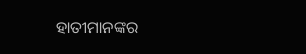ହାତୀମାନଙ୍କର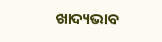ଖାଦ୍ୟଭାବ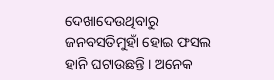ଦେଖାଦେଉଥିବାରୁ ଜନବସତିମୁହାଁ ହୋଇ ଫସଲ ହାନି ଘଟାଉଛନ୍ତି । ଅନେକ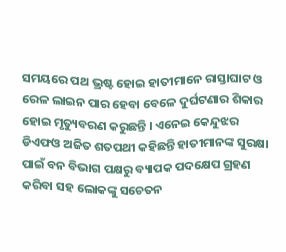ସମୟରେ ପଥ ଭ୍ରଷ୍ଟ ହୋଇ ହାତୀମାନେ ରାସ୍ତାଘାଟ ଓ ରେଳ ଲାଇନ ପାର ହେବା ବେଳେ ଦୁର୍ଘଟଣାର ଶିକାର ହୋଇ ମୃତ୍ୟୁବରଣ କରୁଛନ୍ତି । ଏନେଇ କେନ୍ଦୁଝର ଡିଏଫଓ ଅଜିତ ଶତପଥୀ କହିଛନ୍ତି ହାତୀମାନଙ୍କ ସୁରକ୍ଷା ପାଇଁ ବନ ବିଭାଗ ପକ୍ଷରୁ ବ୍ୟାପକ ପଦକ୍ଷେପ ଗ୍ରହଣ କରିବା ସହ ଲୋକଙ୍କୁ ସଚେତନ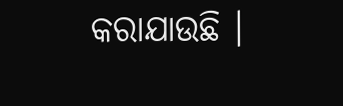କରାଯାଉଛି ।